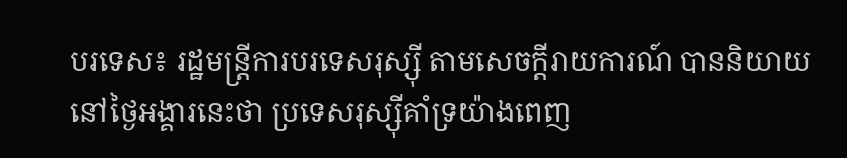បរទេស៖ រដ្ឋមន្ត្រីការបរទេសរុស្ស៊ី តាមសេចក្តីរាយការណ៍ បាននិយាយនៅថ្ងៃអង្គារនេះថា ប្រទេសរុស្ស៊ីគាំទ្រយ៉ាងពេញ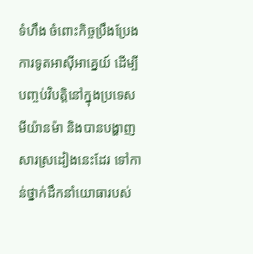ទំហឹង ចំពោះកិច្ចប្រឹងប្រែងការទូតអាស៊ីអាគ្នេយ៍ ដើម្បីបញ្ចប់វិបត្តិនៅក្នុងប្រទេសមីយ៉ានម៉ា និងបានបង្ហាញសារស្រដៀងនេះដែរ ទៅកាន់ថ្នាក់ដឹកនាំយោធារបស់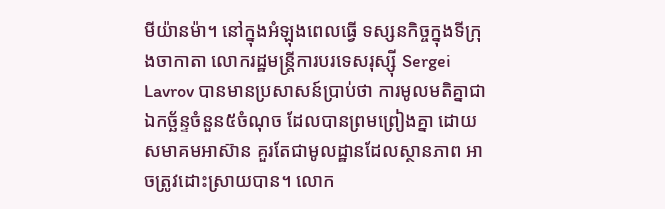មីយ៉ានម៉ា។ នៅក្នុងអំឡុងពេលធ្វើ ទស្សនកិច្ចក្នុងទីក្រុងចាកាតា លោករដ្ឋមន្ត្រីការបរទេសរុស្ស៊ី Sergei Lavrov បានមានប្រសាសន៍ប្រាប់ថា ការមូលមតិគ្នាជាឯកច្ឆ័ន្ទចំនួន៥ចំណុច ដែលបានព្រមព្រៀងគ្នា ដោយសមាគមអាស៊ាន គួរតែជាមូលដ្ឋានដែលស្ថានភាព អាចត្រូវដោះស្រាយបាន។ លោក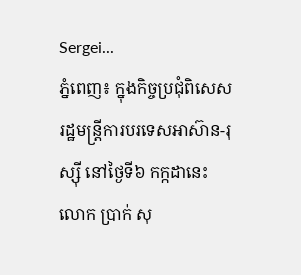Sergei...
ភ្នំពេញ៖ ក្នុងកិច្ចប្រជុំពិសេស រដ្ឋមន្រ្តីការបរទេសអាស៊ាន-រុស្ស៊ី នៅថ្ងៃទី៦ កក្កដានេះ លោក ប្រាក់ សុ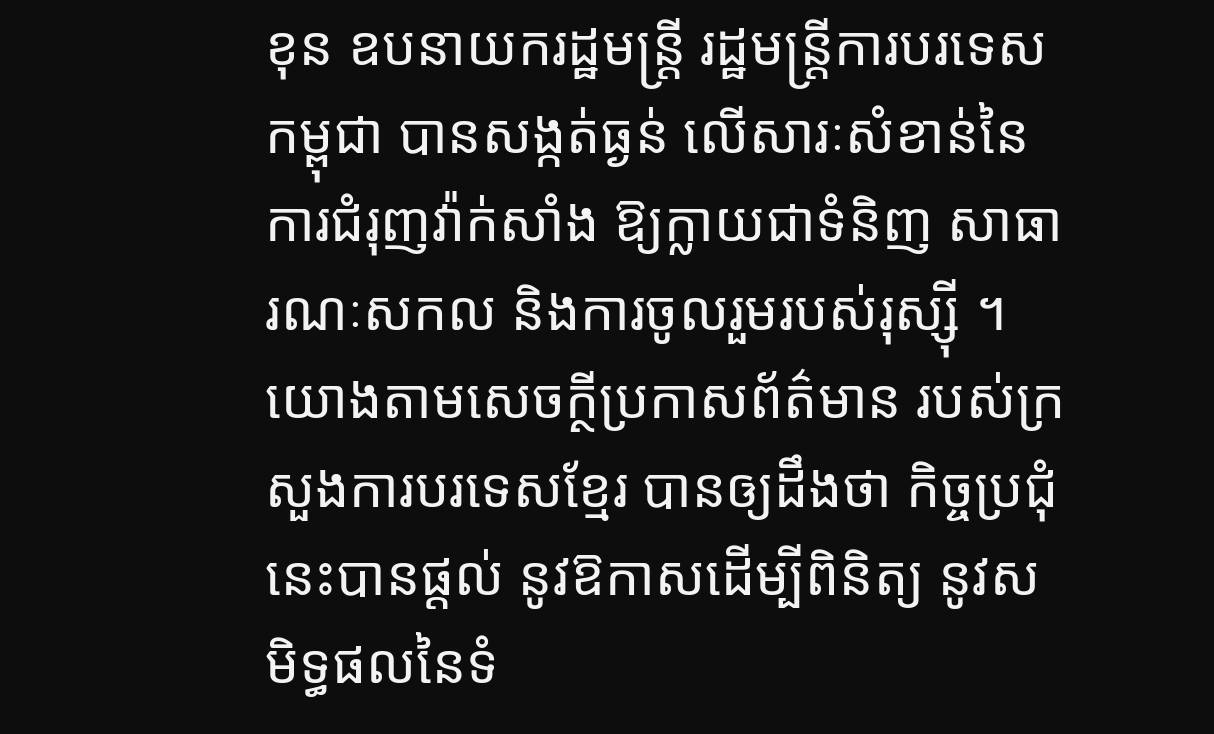ខុន ឧបនាយករដ្ឋមន្ត្រី រដ្ឋមន្ត្រីការបរទេសកម្ពុជា បានសង្កត់ធ្ងន់ លើសារៈសំខាន់នៃ ការជំរុញវ៉ាក់សាំង ឱ្យក្លាយជាទំនិញ សាធារណៈសកល និងការចូលរួមរបស់រុស្ស៊ី ។ យោងតាមសេចក្ថីប្រកាសព័ត៌មាន របស់ក្រសួងការបរទេសខ្មែរ បានឲ្យដឹងថា កិច្ចប្រជុំនេះបានផ្តល់ នូវឱកាសដើម្បីពិនិត្យ នូវសមិទ្ធផលនៃទំ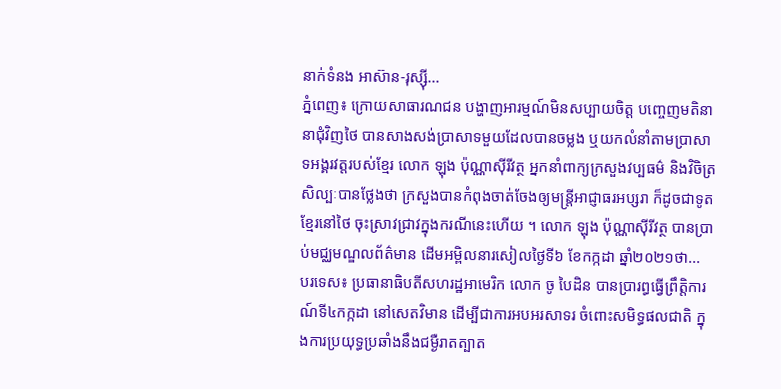នាក់ទំនង អាស៊ាន-រុស្ស៊ី...
ភ្នំពេញ៖ ក្រោយសាធារណជន បង្ហាញអារម្មណ៍មិនសប្បាយចិត្ត បញ្ចេញមតិនានាជុំវិញថៃ បានសាងសង់ប្រាសាទមួយដែលបានចម្លង ឬយកលំនាំតាមប្រាសាទអង្គរវត្តរបស់ខ្មែរ លោក ឡុង ប៉ុណ្ណាស៊ីរីវត្ថ អ្នកនាំពាក្យក្រសួងវប្បធម៌ និងវិចិត្រសិល្បៈបានថ្លែងថា ក្រសួងបានកំពុងចាត់ចែងឲ្យមន្រ្តីអាជ្ញាធរអប្សរា ក៏ដូចជាទូតខ្មែរនៅថៃ ចុះស្រាវជ្រាវក្នុងករណីនេះហើយ ។ លោក ឡុង ប៉ុណ្ណាស៊ីរីវត្ថ បានប្រាប់មជ្ឈមណ្ឌលព័ត៌មាន ដើមអម្ពិលនារសៀលថ្ងៃទី៦ ខែកក្កដា ឆ្នាំ២០២១ថា...
បរទេស៖ ប្រធានាធិបតីសហរដ្ឋអាមេរិក លោក ចូ បៃដិន បានប្រារព្ធធ្វើព្រឹត្តិការណ៍ទី៤កក្កដា នៅសេតវិមាន ដើម្បីជាការអបអរសាទរ ចំពោះសមិទ្ធផលជាតិ ក្នុងការប្រយុទ្ធប្រឆាំងនឹងជម្ងឺរាតត្បាត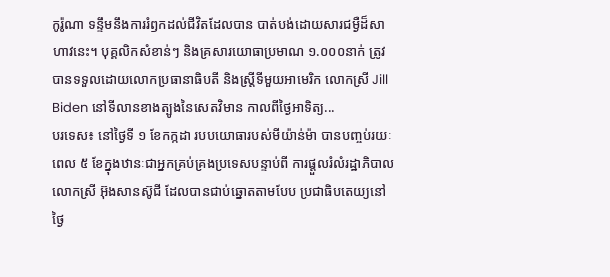កូរ៉ូណា ទន្ទឹមនឹងការរំឭកដល់ជីវិតដែលបាន បាត់បង់ដោយសារជម្ងឺដ៏សាហាវនេះ។ បុគ្គលិកសំខាន់ៗ និងគ្រសារយោធាប្រមាណ ១.០០០នាក់ ត្រូវបានទទួលដោយលោកប្រធានាធិបតី និងស្ត្រីទីមួយអាមេរិក លោកស្រី Jill Biden នៅទីលានខាងត្បូងនៃសេតវិមាន កាលពីថ្ងៃអាទិត្យ...
បរទេស៖ នៅថ្ងៃទី ១ ខែកក្កដា របបយោធារបស់មីយ៉ាន់ម៉ា បានបញ្ចប់រយៈពេល ៥ ខែក្នុងឋានៈជាអ្នកគ្រប់គ្រងប្រទេសបន្ទាប់ពី ការផ្តួលរំលំរដ្ឋាភិបាលលោកស្រី អ៊ុងសានស៊ូជី ដែលបានជាប់ឆ្នោតតាមបែប ប្រជាធិបតេយ្យនៅថ្ងៃ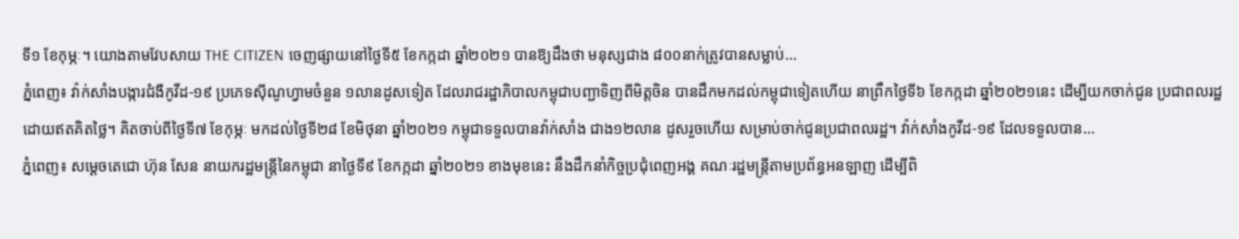ទី១ ខែកុម្ភៈ។ យោងតាមវែបសាយ THE CITIZEN ចេញផ្សាយនៅថ្ងៃទី៥ ខែកក្កដា ឆ្នាំ២០២១ បានឱ្យដឹងថា មនុស្សជាង ៨០០នាក់ត្រូវបានសម្លាប់...
ភ្នំពេញ៖ វ៉ាក់សាំងបង្ការជំងឺកូវីដ-១៩ ប្រភេទស៊ីណូហ្វាមចំនួន ១លានដូសទៀត ដែលរាជរដ្ឋាភិបាលកម្ពុជាបញ្ជាទិញពីមិត្តចិន បានដឹកមកដល់កម្ពុជាទៀតហើយ នាព្រឹកថ្ងៃទី៦ ខែកក្កដា ឆ្នាំ២០២១នេះ ដើម្បីយកចាក់ជូន ប្រជាពលរដ្ឋដោយឥតគិតថ្លៃ។ គិតចាប់ពីថ្ងៃទី៧ ខែកុម្ភៈ មកដល់ថ្ងៃទី២៨ ខែមិថុនា ឆ្នាំ២០២១ កម្ពុជាទទួលបានវ៉ាក់សាំង ជាង១២លាន ដូសរួចហើយ សម្រាប់ចាក់ជូនប្រជាពលរដ្ឋ។ វ៉ាក់សាំងកូវីដ-១៩ ដែលទទួលបាន...
ភ្នំពេញ៖ សម្ដេចតេជោ ហ៊ុន សែន នាយករដ្ឋមន្ដ្រីនៃកម្ពុជា នាថ្ងៃទី៩ ខែកក្កដា ឆ្នាំ២០២១ ខាងមុខនេះ នឹងដឹកនាំកិច្ចប្រជុំពេញអង្គ គណៈរដ្ឋមន្ដ្រីតាមប្រព័ន្ធអនឡាញ ដើម្បីពិ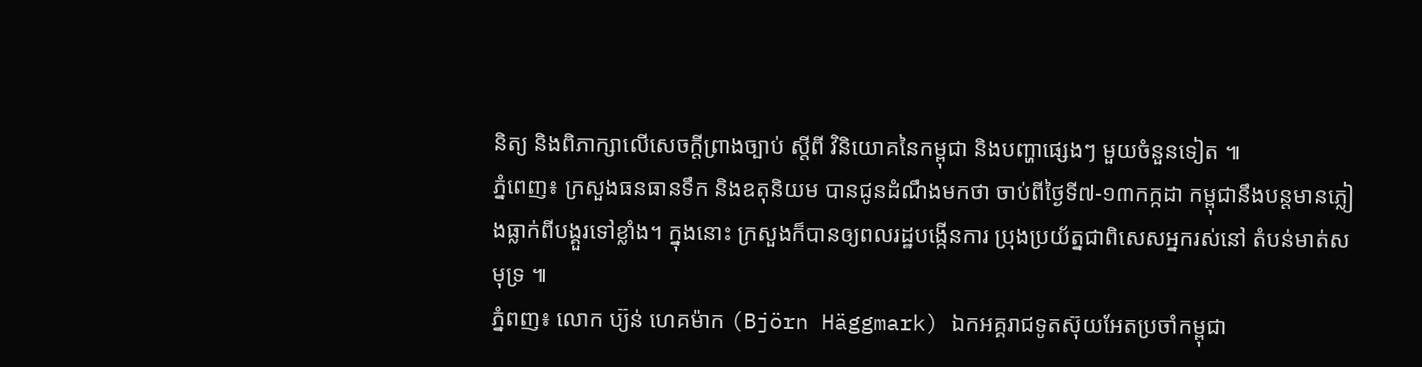និត្យ និងពិភាក្សាលើសេចក្ដីព្រាងច្បាប់ ស្ដីពី វិនិយោគនៃកម្ពុជា និងបញ្ហាផ្សេងៗ មួយចំនួនទៀត ៕
ភ្នំពេញ៖ ក្រសួងធនធានទឹក និងឧតុនិយម បានជូនដំណឹងមកថា ចាប់ពីថ្ងៃទី៧-១៣កក្កដា កម្ពុជានឹងបន្តមានភ្លៀងធ្លាក់ពីបង្គួរទៅខ្លាំង។ ក្នុងនោះ ក្រសួងក៏បានឲ្យពលរដ្ឋបង្កើនការ ប្រុងប្រយ័ត្នជាពិសេសអ្នករស់នៅ តំបន់មាត់សមុទ្រ ៕
ភ្នំពញ៖ លោក ប្យ៊ន់ ហេគម៉ាក (Björn Häggmark) ឯកអគ្គរាជទូតស៊ុយអែតប្រចាំកម្ពុជា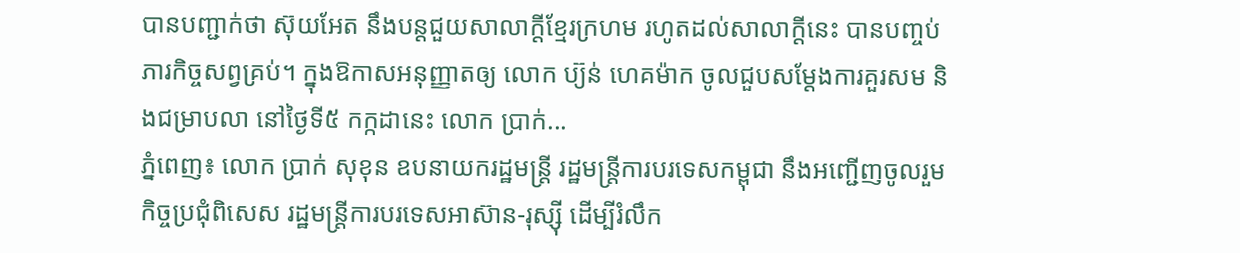បានបញ្ជាក់ថា ស៊ុយអែត នឹងបន្តជួយសាលាក្តីខ្មែរក្រហម រហូតដល់សាលាក្តីនេះ បានបញ្ចប់ភារកិច្ចសព្វគ្រប់។ ក្នុងឱកាសអនុញ្ញាតឲ្យ លោក ប្យ៊ន់ ហេគម៉ាក ចូលជួបសម្តែងការគួរសម និងជម្រាបលា នៅថ្ងៃទី៥ កក្កដានេះ លោក ប្រាក់...
ភ្នំពេញ៖ លោក ប្រាក់ សុខុន ឧបនាយករដ្ឋមន្រ្តី រដ្ឋមន្រ្តីការបរទេសកម្ពុជា នឹងអញ្ជើញចូលរួមកិច្ចប្រជុំពិសេស រដ្ឋមន្ត្រីការបរទេសអាស៊ាន-រុស្ស៊ី ដើម្បីរំលឹក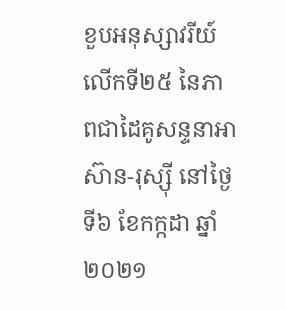ខួបអនុស្សាវរីយ៍លើកទី២៥ នៃភាពជាដៃគូសន្ទនាអាស៊ាន-រុស្ស៊ី នៅថ្ងៃទី៦ ខែកក្កដា ឆ្នាំ២០២១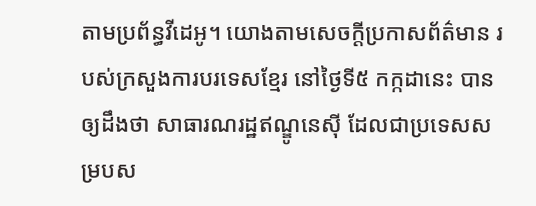តាមប្រព័ន្ធវីដេអូ។ យោងតាមសេចក្ដីប្រកាសព័ត៌មាន របស់ក្រសួងការបរទេសខ្មែរ នៅថ្ងៃទី៥ កក្កដានេះ បានឲ្យដឹងថា សាធារណរដ្ឋឥណ្ឌូនេស៊ី ដែលជាប្រទេសសម្របស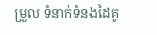ម្រួល ទំនាក់ទំនងដៃគូ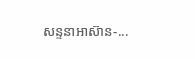សន្ទនាអាស៊ាន-...